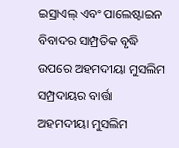ଇସ୍ରାଏଲ୍ ଏବଂ ପାଲେଷ୍ଟାଇନ ବିବାଦର ସାମ୍ପ୍ରତିକ ବୃଦ୍ଧି ଉପରେ ଅହମଦୀୟା ମୁସଲିମ ସମ୍ପ୍ରଦାୟର ବାର୍ତ୍ତା
ଅହମଦୀୟା ମୁସଲିମ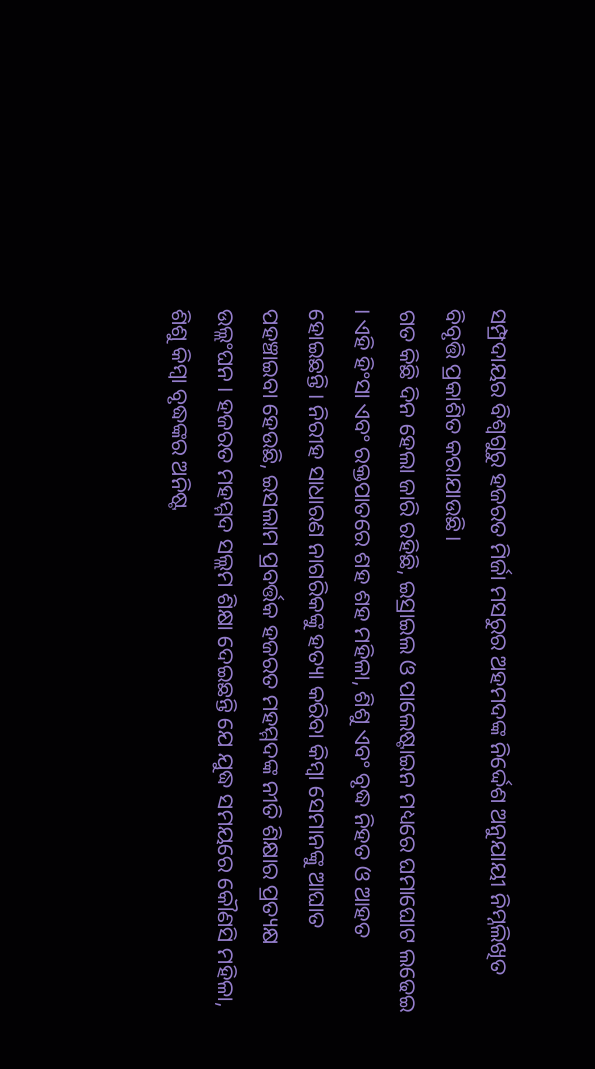ସମ୍ପ୍ରଦାୟର ବିଶ୍ବଗୁରୁ ହଜରତ ମିର୍ଜା ମସରୁର ଅହମଦଙ୍କ ନିର୍ଦ୍ଦେଶ ଅନୁଯାୟୀ ନିମ୍ନଲିଖିତ ବିବୃତ୍ତି ପ୍ରକାଶିତ କରାଯାଉଛି।
ଗତ କିଛି ଦିନ ହେଲା ଜାରି ରହିଛି, ଇସ୍ରାଇଲ ଓ ପାଲେଷ୍ଟାଇନ ମଧ୍ୟରେ ଘମାଘୋଟ ଲଢେଇ । ଏହି ହିଂସା ଏବଂ ରକ୍ତପାତରେ ଶହ ଶହ ମହିଳା, ଶିଶୁ ଏବଂ ବୃଦ୍ଧ ନିହତ ଓ ଆହତ ହୋଇଛନ୍ତି । ନିରୀହ ସାଧାରଣ ନାଗରିକଙ୍କୁ ହତ୍ୟା କରିବା କିମ୍ବା ସେମାନଙ୍କୁ ଆଘାତ ପହଞ୍ଚାଇବା ହେଉଛି, ଇସଲାମ ପ୍ରବର୍ତ୍ତକ ହଜରତ ମହମ୍ମଦଙ୍କ ନୀତି ଶିକ୍ଷାର ପ୍ରତ୍ୟକ୍ଷ ଉଲ୍ଲଂଘନ । ହଜରତ ମହମ୍ମଦ ସଲ୍ଲମ ଶିକ୍ଷା ଦେଇଛନ୍ତି ଯେ ଯୁଦ୍ଧ ସମୟରେ କୌଣସି ମହିଳା, ଶିଶୁ କିମ୍ବା ବୃଦ୍ଧଙ୍କର ଅନିଷ୍ଟ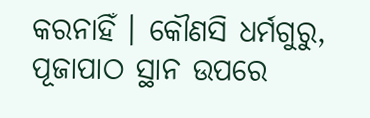କରନାହିଁ । କୌଣସି ଧର୍ମଗୁରୁ, ପୂଜାପାଠ ସ୍ଥାନ ଉପରେ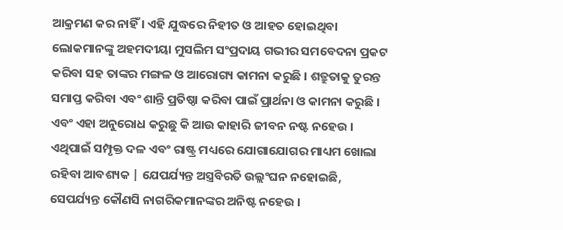ଆକ୍ରମଣ କର ନାହିଁ । ଏହି ଯୁଦ୍ଧରେ ନିହୀତ ଓ ଆହତ ହୋଇଥିବା ଲୋକମାନଙ୍କୁ ଅହମଦୀୟା ମୁସଲିମ ସଂପ୍ରଦାୟ ଗଭୀର ସମବେଦନା ପ୍ରକଟ କରିବା ସହ ତାଙ୍କର ମଙ୍ଗଳ ଓ ଆରୋଗ୍ୟ କାମନା କରୁଛି । ଶତ୍ରୁତାକୁ ତୁରନ୍ତ ସମାପ୍ତ କରିବା ଏବଂ ଶାନ୍ତି ପ୍ରତିଷ୍ଠା କରିବା ପାଇଁ ପ୍ରାର୍ଥନା ଓ କାମନା କରୁଛି । ଏବଂ ଏହା ଅନୁରୋଧ କରୁଛୁ କି ଆଉ କାହାରି ଜୀବନ ନଷ୍ଟ ନହେଉ । ଏଥିପାଇଁ ସମ୍ପୃକ୍ତ ଦଳ ଏବଂ ରାଷ୍ଟ୍ର ମଧ୍ୟରେ ଯୋଗାଯୋଗର ମାଧ୍ୟମ ଖୋଲା ରହିବା ଆବଶ୍ୟକ | ଯେପର୍ଯ୍ୟନ୍ତ ଅସ୍ତ୍ରବିରତି ଉଲ୍ଲଂଘନ ନହୋଇଛି, ସେପର୍ଯ୍ୟନ୍ତ କୌଣସି ନାଗରିକମାନଙ୍କର ଅନିଷ୍ଟ ନହେଉ ।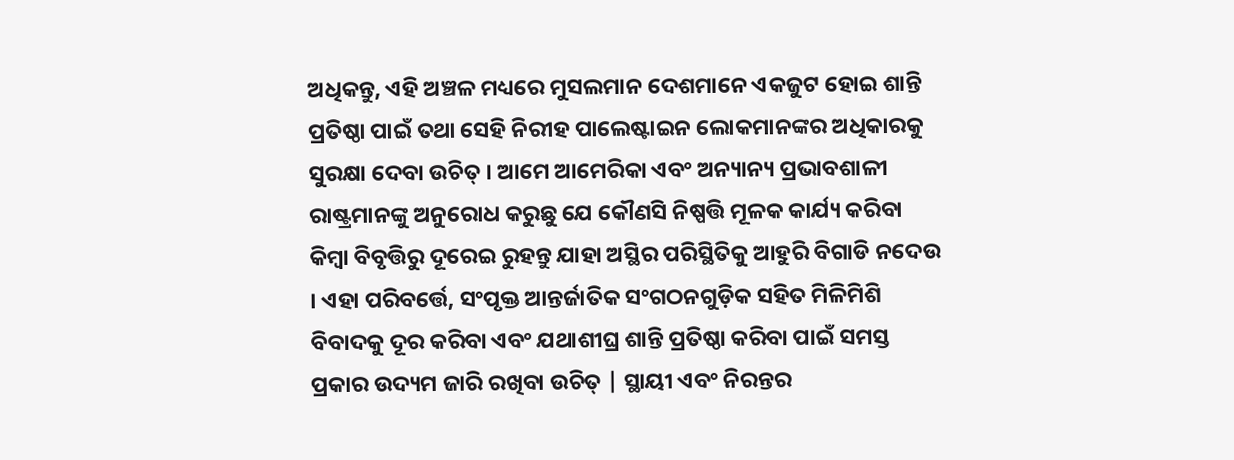ଅଧିକନ୍ତୁ, ଏହି ଅଞ୍ଚଳ ମଧ୍ୟରେ ମୁସଲମାନ ଦେଶମାନେ ଏକଜୁଟ ହୋଇ ଶାନ୍ତି ପ୍ରତିଷ୍ଠା ପାଇଁ ତଥା ସେହି ନିରୀହ ପାଲେଷ୍ଟାଇନ ଲୋକମାନଙ୍କର ଅଧିକାରକୁ ସୁରକ୍ଷା ଦେବା ଉଚିତ୍ । ଆମେ ଆମେରିକା ଏବଂ ଅନ୍ୟାନ୍ୟ ପ୍ରଭାବଶାଳୀ ରାଷ୍ଟ୍ରମାନଙ୍କୁ ଅନୁରୋଧ କରୁଛୁ ଯେ କୌଣସି ନିଷ୍ପତ୍ତି ମୂଳକ କାର୍ଯ୍ୟ କରିବା କିମ୍ବା ବିବୃତ୍ତିରୁ ଦୂରେଇ ରୁହନ୍ତୁ ଯାହା ଅସ୍ଥିର ପରିସ୍ଥିତିକୁ ଆହୁରି ବିଗାଡି ନଦେଉ । ଏହା ପରିବର୍ତ୍ତେ, ସଂପୃକ୍ତ ଆନ୍ତର୍ଜାତିକ ସଂଗଠନଗୁଡ଼ିକ ସହିତ ମିଳିମିଶି ବିବାଦକୁ ଦୂର କରିବା ଏବଂ ଯଥାଶୀଘ୍ର ଶାନ୍ତି ପ୍ରତିଷ୍ଠା କରିବା ପାଇଁ ସମସ୍ତ ପ୍ରକାର ଉଦ୍ୟମ ଜାରି ରଖିବା ଉଚିତ୍ | ସ୍ଥାୟୀ ଏବଂ ନିରନ୍ତର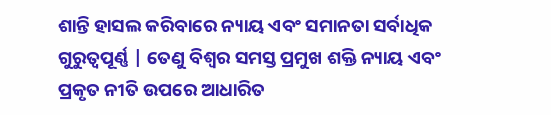ଶାନ୍ତି ହାସଲ କରିବାରେ ନ୍ୟାୟ ଏବଂ ସମାନତା ସର୍ବାଧିକ ଗୁରୁତ୍ୱପୂର୍ଣ୍ଣ | ତେଣୁ ବିଶ୍ବର ସମସ୍ତ ପ୍ରମୁଖ ଶକ୍ତି ନ୍ୟାୟ ଏବଂ ପ୍ରକୃତ ନୀତି ଉପରେ ଆଧାରିତ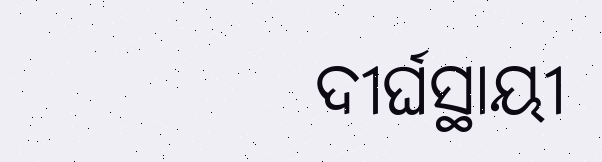ଦୀର୍ଘସ୍ଥାୟୀ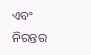ଏବଂ ନିରନ୍ତର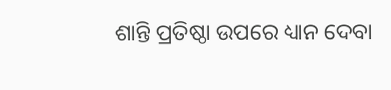ଶାନ୍ତି ପ୍ରତିଷ୍ଠା ଉପରେ ଧ୍ୟାନ ଦେବା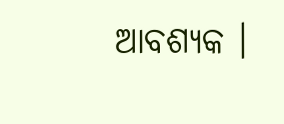ଆବଶ୍ୟକ ।